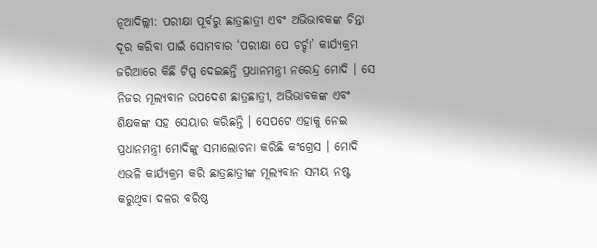ନୂଆଦିଲ୍ଲୀ: ପରୀକ୍ଷା ପୂର୍ବରୁ ଛାତ୍ରଛାତ୍ରୀ ଏବଂ ଅଭିଭାବକଙ୍କ ଚିନ୍ତା ଦୂର କରିବା ପାଇଁ ସୋମବାର ‘ପରୀକ୍ଷା ପେ ଚର୍ଚ୍ଚା’ କାର୍ଯ୍ୟକ୍ରମ ଜରିଆରେ କିଛି ଟିପ୍ସ ଦେଇଛନ୍ତି ପ୍ରଧାନମନ୍ତ୍ରୀ ନରେନ୍ଦ୍ର ମୋଦି । ସେ ନିଜର ମୂଲ୍ୟବାନ ଉପଦେଶ ଛାତ୍ରଛାତ୍ରୀ, ଅଭିଭାବକଙ୍କ ଏବଂ ଶିକ୍ଷକଙ୍କ ସହ ସେୟାର କରିଛନ୍ତି । ସେପଟେ ଏହାକୁ ନେଇ ପ୍ରଧାନମନ୍ତ୍ରୀ ମୋଦିଙ୍କୁ ସମାଲୋଚନା କରିଛି କଂଗ୍ରେସ । ମୋଦି ଏଭଳି କାର୍ଯ୍ୟକ୍ରମ କରି ଛାତ୍ରଛାତ୍ରୀଙ୍କ ମୂଲ୍ୟବାନ ସମୟ ନଷ୍ଟ କରୁଥିବା ଦଳର ବରିଷ୍ଠ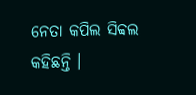ନେତା କପିଲ ସିବ୍ବଲ କହିଛନ୍ତି ।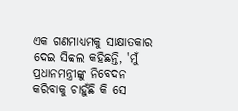ଏକ ଗଣମାଧ୍ୟମକୁ ସାକ୍ଷାତକାର ଦେଇ ସିବ୍ବଲ କହିଛନ୍ତି, 'ମୁଁ ପ୍ରଧାନମନ୍ତ୍ରୀଙ୍କୁ ନିବେଦନ କରିବାକୁ ଚାହୁଁଛି କି ସେ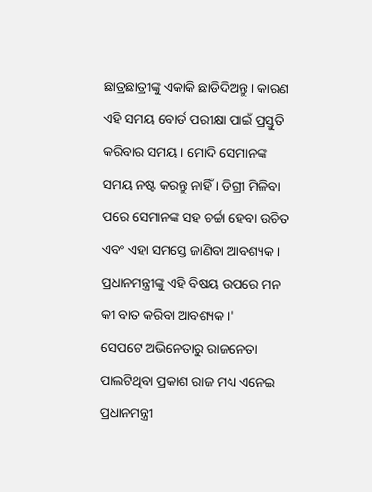ଛାତ୍ରଛାତ୍ରୀଙ୍କୁ ଏକାକି ଛାଡିଦିଅନ୍ତୁ । କାରଣ ଏହି ସମୟ ବୋର୍ଡ ପରୀକ୍ଷା ପାଇଁ ପ୍ରସ୍ତୁତି କରିବାର ସମୟ । ମୋଦି ସେମାନଙ୍କ ସମୟ ନଷ୍ଟ କରନ୍ତୁ ନାହିଁ । ଡିଗ୍ରୀ ମିଳିବା ପରେ ସେମାନଙ୍କ ସହ ଚର୍ଚ୍ଚା ହେବା ଉଚିତ ଏବଂ ଏହା ସମସ୍ତେ ଜାଣିବା ଆବଶ୍ୟକ । ପ୍ରଧାନମନ୍ତ୍ରୀଙ୍କୁ ଏହି ବିଷୟ ଉପରେ ମନ କୀ ବାତ କରିବା ଆବଶ୍ୟକ ।'
ସେପଟେ ଅଭିନେତାରୁ ରାଜନେତା ପାଲଟିଥିବା ପ୍ରକାଶ ରାଜ ମଧ୍ୟ ଏନେଇ ପ୍ରଧାନମନ୍ତ୍ରୀ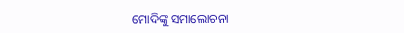ମୋଦିଙ୍କୁ ସମାଲୋଚନା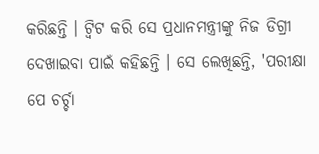କରିଛନ୍ତି । ଟ୍ବିଟ କରି ସେ ପ୍ରଧାନମନ୍ତ୍ରୀଙ୍କୁ ନିଜ ଡିଗ୍ରୀ ଦେଖାଇବା ପାଇଁ କହିଛନ୍ତି । ସେ ଲେଖିଛନ୍ତି, 'ପରୀକ୍ଷା ପେ ଚର୍ଚ୍ଚା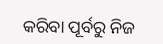କରିବା ପୂର୍ବରୁ ନିଜ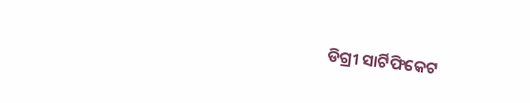ଡିଗ୍ରୀ ସାର୍ଟିଫିକେଟ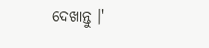ଦେଖାନ୍ତୁ ।'